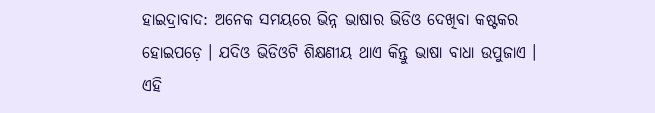ହାଇଦ୍ରାବାଦ: ଅନେକ ସମୟରେ ଭିନ୍ନ ଭାଷାର ଭିଡିଓ ଦେଖିବା କଷ୍ଟକର ହୋଇପଡ଼େ । ଯଦିଓ ଭିଡିଓଟି ଶିକ୍ଷଣୀୟ ଥାଏ କିନ୍ତୁ ଭାଷା ବାଧା ଉପୁଜାଏ । ଏହି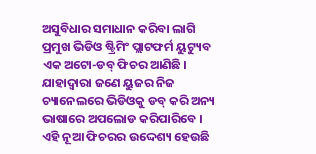ଅସୁବିଧାର ସମାଧାନ କରିବା ଲାଗି ପ୍ରମୁଖ ଭିଡିଓ ଷ୍ଟ୍ରିମିଂ ପ୍ଲାଟଫର୍ମ ୟୁଟ୍ୟୁବ ଏକ ଅଟୋ-ଡବ୍ ଫିଚର ଆଣିଛି । ଯାହାଦ୍ବାରା ଜଣେ ୟୁଜର ନିଜ ଚ୍ୟାନେଲରେ ଭିଡିଓକୁ ଡବ୍ କରି ଅନ୍ୟ ଭାଷାରେ ଅପଲୋଡ କରିପାରିବେ । ଏହି ନୂଆ ଫିଚରର ଉଦ୍ଦେଶ୍ୟ ହେଉଛି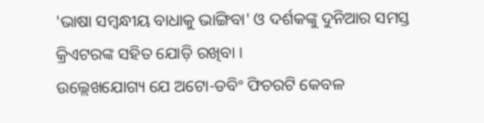'ଭାଷା ସମ୍ବନ୍ଧୀୟ ବାଧାକୁ ଭାଙ୍ଗିବା' ଓ ଦର୍ଶକଙ୍କୁ ଦୁନିଆର ସମସ୍ତ କ୍ରିଏଟରଙ୍କ ସହିତ ଯୋଡ଼ି ରଖିବା ।
ଉଲ୍ଲେଖଯୋଗ୍ୟ ଯେ ଅଟୋ-ଡବିଂ ଫିଚରଟି କେବଳ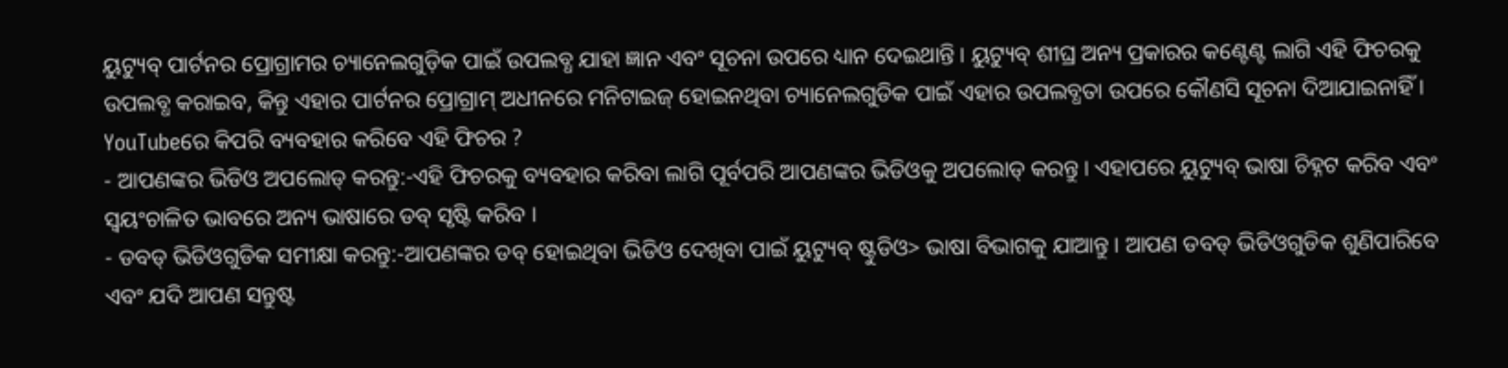ୟୁଟ୍ୟୁବ୍ ପାର୍ଟନର ପ୍ରୋଗ୍ରାମର ଚ୍ୟାନେଲଗୁଡ଼ିକ ପାଇଁ ଉପଲବ୍ଧ ଯାହା ଜ୍ଞାନ ଏବଂ ସୂଚନା ଉପରେ ଧ୍ୟାନ ଦେଇଥାନ୍ତି । ୟୁଟ୍ୟୁବ୍ ଶୀଘ୍ର ଅନ୍ୟ ପ୍ରକାରର କଣ୍ଟେଣ୍ଟ ଲାଗି ଏହି ଫିଚରକୁ ଉପଲବ୍ଧ କରାଇବ, କିନ୍ତୁ ଏହାର ପାର୍ଟନର ପ୍ରୋଗ୍ରାମ୍ ଅଧୀନରେ ମନିଟାଇଜ୍ ହୋଇନଥିବା ଚ୍ୟାନେଲଗୁଡିକ ପାଇଁ ଏହାର ଉପଲବ୍ଧତା ଉପରେ କୌଣସି ସୂଚନା ଦିଆଯାଇନାହିଁ ।
YouTubeରେ କିପରି ବ୍ୟବହାର କରିବେ ଏହି ଫିଚର ?
- ଆପଣଙ୍କର ଭିଡିଓ ଅପଲୋଡ୍ କରନ୍ତୁ:-ଏହି ଫିଚରକୁ ବ୍ୟବହାର କରିବା ଲାଗି ପୂର୍ବପରି ଆପଣଙ୍କର ଭିଡିଓକୁ ଅପଲୋଡ୍ କରନ୍ତୁ । ଏହାପରେ ୟୁଟ୍ୟୁବ୍ ଭାଷା ଚିହ୍ନଟ କରିବ ଏବଂ ସ୍ବୟଂଚାଳିତ ଭାବରେ ଅନ୍ୟ ଭାଷାରେ ଡବ୍ ସୃଷ୍ଟି କରିବ ।
- ଡବଡ୍ ଭିଡିଓଗୁଡିକ ସମୀକ୍ଷା କରନ୍ତୁ:-ଆପଣଙ୍କର ଡବ୍ ହୋଇଥିବା ଭିଡିଓ ଦେଖିବା ପାଇଁ ୟୁଟ୍ୟୁବ୍ ଷ୍ଟୁଡିଓ> ଭାଷା ବିଭାଗକୁ ଯାଆନ୍ତୁ । ଆପଣ ଡବଡ୍ ଭିଡିଓଗୁଡିକ ଶୁଣିପାରିବେ ଏବଂ ଯଦି ଆପଣ ସନ୍ତୁଷ୍ଟ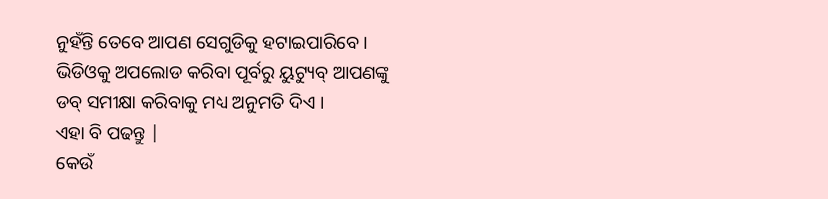ନୁହଁନ୍ତି ତେବେ ଆପଣ ସେଗୁଡିକୁ ହଟାଇପାରିବେ । ଭିଡିଓକୁ ଅପଲୋଡ କରିବା ପୂର୍ବରୁ ୟୁଟ୍ୟୁବ୍ ଆପଣଙ୍କୁ ଡବ୍ ସମୀକ୍ଷା କରିବାକୁ ମଧ୍ୟ ଅନୁମତି ଦିଏ ।
ଏହା ବି ପଢନ୍ତୁ |
କେଉଁ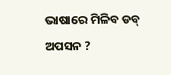ଭାଷାରେ ମିଳିବ ଡବ୍ ଅପସନ ?